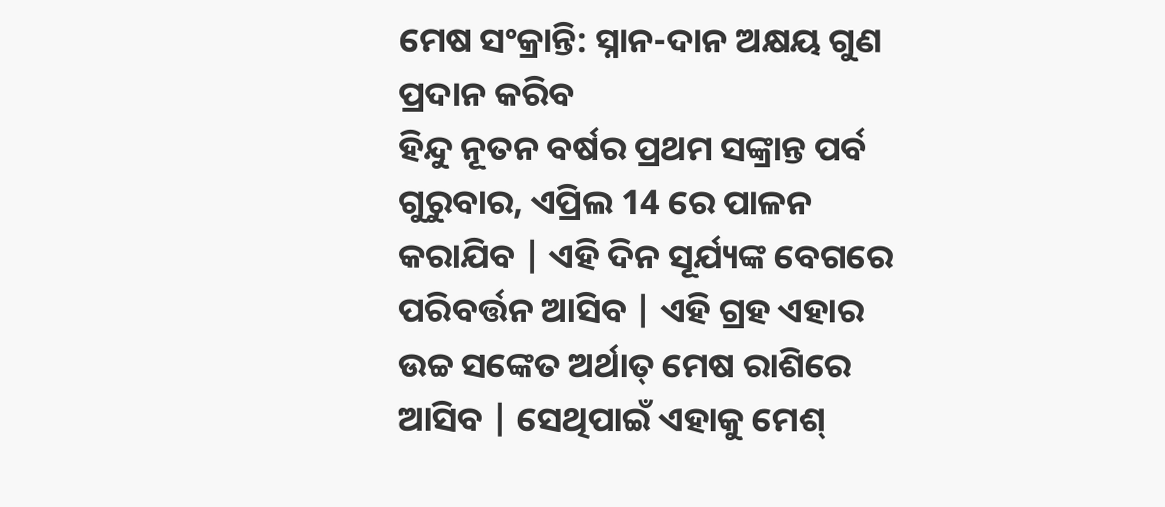ମେଷ ସଂକ୍ରାନ୍ତି: ସ୍ନାନ-ଦାନ ଅକ୍ଷୟ ଗୁଣ ପ୍ରଦାନ କରିବ
ହିନ୍ଦୁ ନୂତନ ବର୍ଷର ପ୍ରଥମ ସଙ୍କ୍ରାନ୍ତ ପର୍ବ ଗୁରୁବାର, ଏପ୍ରିଲ 14 ରେ ପାଳନ କରାଯିବ | ଏହି ଦିନ ସୂର୍ଯ୍ୟଙ୍କ ବେଗରେ ପରିବର୍ତ୍ତନ ଆସିବ | ଏହି ଗ୍ରହ ଏହାର ଉଚ୍ଚ ସଙ୍କେତ ଅର୍ଥାତ୍ ମେଷ ରାଶିରେ ଆସିବ | ସେଥିପାଇଁ ଏହାକୁ ମେଶ୍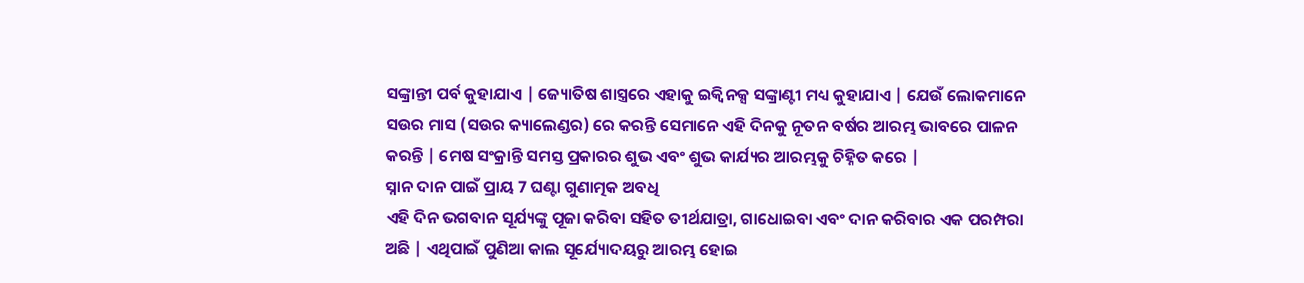ସଙ୍କ୍ରାନ୍ତୀ ପର୍ବ କୁହାଯାଏ | ଜ୍ୟୋତିଷ ଶାସ୍ତ୍ରରେ ଏହାକୁ ଇକ୍ୱିନକ୍ସ ସଙ୍କ୍ରାଣ୍ଟୀ ମଧ୍ୟ କୁହାଯାଏ | ଯେଉଁ ଲୋକମାନେ ସଉର ମାସ (ସଉର କ୍ୟାଲେଣ୍ଡର) ରେ କରନ୍ତି ସେମାନେ ଏହି ଦିନକୁ ନୂତନ ବର୍ଷର ଆରମ୍ଭ ଭାବରେ ପାଳନ କରନ୍ତି | ମେଷ ସଂକ୍ରାନ୍ତି ସମସ୍ତ ପ୍ରକାରର ଶୁଭ ଏବଂ ଶୁଭ କାର୍ଯ୍ୟର ଆରମ୍ଭକୁ ଚିହ୍ନିତ କରେ |
ସ୍ନାନ ଦାନ ପାଇଁ ପ୍ରାୟ 7 ଘଣ୍ଟା ଗୁଣାତ୍ମକ ଅବଧି
ଏହି ଦିନ ଭଗବାନ ସୂର୍ଯ୍ୟଙ୍କୁ ପୂଜା କରିବା ସହିତ ତୀର୍ଥଯାତ୍ରା, ଗାଧୋଇବା ଏବଂ ଦାନ କରିବାର ଏକ ପରମ୍ପରା ଅଛି | ଏଥିପାଇଁ ପୁଣିଆ କାଲ ସୂର୍ଯ୍ୟୋଦୟରୁ ଆରମ୍ଭ ହୋଇ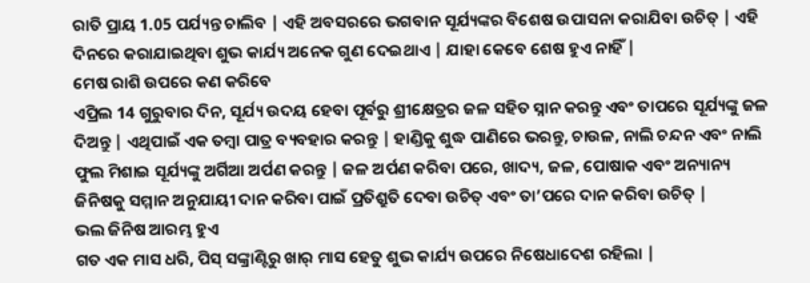ରାତି ପ୍ରାୟ 1.05 ପର୍ଯ୍ୟନ୍ତ ଚାଲିବ | ଏହି ଅବସରରେ ଭଗବାନ ସୂର୍ଯ୍ୟଙ୍କର ବିଶେଷ ଉପାସନା କରାଯିବା ଉଚିତ୍ | ଏହି ଦିନରେ କରାଯାଇଥିବା ଶୁଭ କାର୍ଯ୍ୟ ଅନେକ ଗୁଣ ଦେଇଥାଏ | ଯାହା କେବେ ଶେଷ ହୁଏ ନାହିଁ |
ମେଷ ରାଶି ଉପରେ କଣ କରିବେ
ଏପ୍ରିଲ 14 ଗୁରୁବାର ଦିନ, ସୂର୍ଯ୍ୟ ଉଦୟ ହେବା ପୂର୍ବରୁ ଶ୍ରୀକ୍ଷେତ୍ରର ଜଳ ସହିତ ସ୍ନାନ କରନ୍ତୁ ଏବଂ ତାପରେ ସୂର୍ଯ୍ୟଙ୍କୁ ଜଳ ଦିଅନ୍ତୁ | ଏଥିପାଇଁ ଏକ ତମ୍ବା ପାତ୍ର ବ୍ୟବହାର କରନ୍ତୁ | ହାଣ୍ଡିକୁ ଶୁଦ୍ଧ ପାଣିରେ ଭରନ୍ତୁ, ଚାଉଳ, ନାଲି ଚନ୍ଦନ ଏବଂ ନାଲି ଫୁଲ ମିଶାଇ ସୂର୍ଯ୍ୟଙ୍କୁ ଅର୍ଗିଆ ଅର୍ପଣ କରନ୍ତୁ | ଜଳ ଅର୍ପଣ କରିବା ପରେ, ଖାଦ୍ୟ, ଜଳ, ପୋଷାକ ଏବଂ ଅନ୍ୟାନ୍ୟ ଜିନିଷକୁ ସମ୍ମାନ ଅନୁଯାୟୀ ଦାନ କରିବା ପାଇଁ ପ୍ରତିଶ୍ରୁତି ଦେବା ଉଚିତ୍ ଏବଂ ତା’ପରେ ଦାନ କରିବା ଉଚିତ୍ |
ଭଲ ଜିନିଷ ଆରମ୍ଭ ହୁଏ
ଗତ ଏକ ମାସ ଧରି, ପିସ୍ ସଙ୍କ୍ରାଣ୍ଟିରୁ ଖାର୍ ମାସ ହେତୁ ଶୁଭ କାର୍ଯ୍ୟ ଉପରେ ନିଷେଧାଦେଶ ରହିଲା |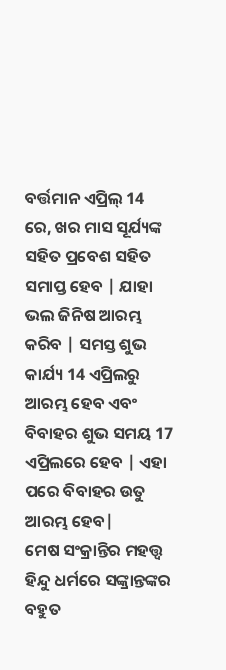ବର୍ତ୍ତମାନ ଏପ୍ରିଲ୍ 14 ରେ, ଖର ମାସ ସୂର୍ଯ୍ୟଙ୍କ ସହିତ ପ୍ରବେଶ ସହିତ ସମାପ୍ତ ହେବ | ଯାହା ଭଲ ଜିନିଷ ଆରମ୍ଭ କରିବ | ସମସ୍ତ ଶୁଭ କାର୍ଯ୍ୟ 14 ଏପ୍ରିଲରୁ ଆରମ୍ଭ ହେବ ଏବଂ ବିବାହର ଶୁଭ ସମୟ 17 ଏପ୍ରିଲରେ ହେବ | ଏହା ପରେ ବିବାହର ଉତୁ ଆରମ୍ଭ ହେବ|
ମେଷ ସଂକ୍ରାନ୍ତିର ମହତ୍ତ୍ୱ
ହିନ୍ଦୁ ଧର୍ମରେ ସଙ୍କ୍ରାନ୍ତଙ୍କର ବହୁତ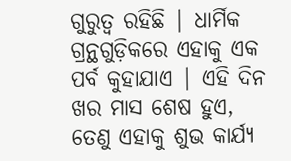ଗୁରୁତ୍ୱ ରହିଛି | ଧାର୍ମିକ ଗ୍ରନ୍ଥଗୁଡ଼ିକରେ ଏହାକୁ ଏକ ପର୍ବ କୁହାଯାଏ | ଏହି ଦିନ ଖର ମାସ ଶେଷ ହୁଏ, ତେଣୁ ଏହାକୁ ଶୁଭ କାର୍ଯ୍ୟ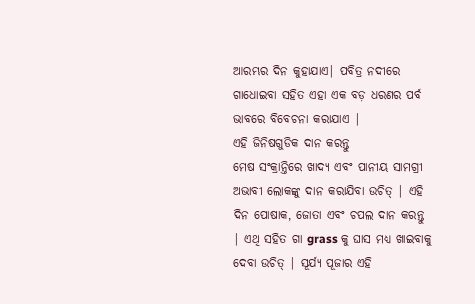ଆରମ୍ଭର ଦିନ କୁହାଯାଏ| ପବିତ୍ର ନଦୀରେ ଗାଧୋଇବା ସହିତ ଏହା ଏକ ବଡ଼ ଧରଣର ପର୍ବ ଭାବରେ ବିବେଚନା କରାଯାଏ |
ଏହି ଜିନିଷଗୁଡିକ ଦାନ କରନ୍ତୁ
ମେଷ ସଂକ୍ରାନ୍ତିରେ ଖାଦ୍ୟ ଏବଂ ପାନୀୟ ସାମଗ୍ରୀ ଅଭାବୀ ଲୋକଙ୍କୁ ଦାନ କରାଯିବା ଉଚିତ୍ | ଏହି ଦିନ ପୋଷାକ, ଜୋତା ଏବଂ ଚପଲ ଦାନ କରନ୍ତୁ | ଏଥି ସହିତ ଗା grass କୁ ଘାସ ମଧ୍ୟ ଖାଇବାକୁ ଦେବା ଉଚିତ୍ | ସୂର୍ଯ୍ୟ ପୂଜାର ଏହି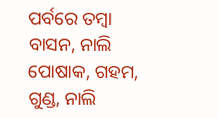ପର୍ବରେ ତମ୍ବା ବାସନ, ନାଲି ପୋଷାକ, ଗହମ, ଗୁଣ୍ଡ, ନାଲି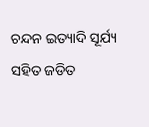ଚନ୍ଦନ ଇତ୍ୟାଦି ସୂର୍ଯ୍ୟ ସହିତ ଜଡିତ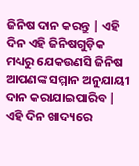ଜିନିଷ ଦାନ କରନ୍ତୁ | ଏହି ଦିନ ଏହି ଜିନିଷଗୁଡ଼ିକ ମଧ୍ୟରୁ ଯେକଉଣସି ଜିନିଷ ଆପଣଙ୍କ ସମ୍ମାନ ଅନୁଯାୟୀ ଦାନ କରାଯାଇପାରିବ | ଏହି ଦିନ ଖାଦ୍ୟରେ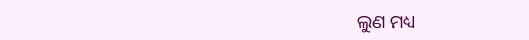ଲୁଣ ମଧ୍ୟ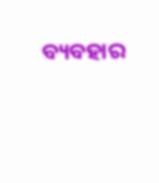ବ୍ୟବହାର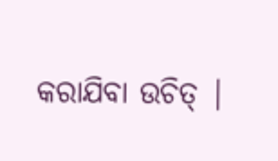କରାଯିବା ଉଚିତ୍ |